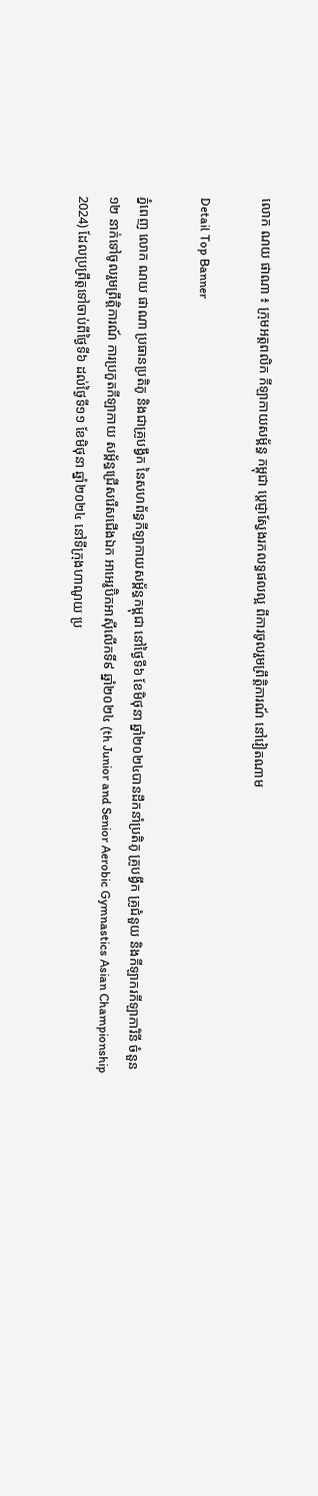លោក ណយ ផាណា ៖ ក្រុមអត្តពលិក កីឡាកាយសម្ព័ន្ធ កម្ពុជា ប្តេជ្ញាស្វែងរកលទ្ធផលល្អ ពីការចូលរួមព្រឹត្តិការណ៍ នៅវៀតណាម

Detail Top Banner

ភ្នំពេញ លោក ណយ ផាណា ប្រធានប្រតិភូ និងជាគ្រូបង្វឹក នៃសហព័ន្ធកីឡាកាយសម្ព័ន្ធកម្ពុជា នៅថ្ងៃទី៦ ខែមិថុនា ឆ្នាំ២០២៤បានដឹកនាំប្រតិភូ គ្រូបង្វឹក គ្រូជំនួយ និងកីឡាករកីឡាការិនី ចំនួន ១២ នាក់ទៅចូលរួមព្រឹត្តិការណ៍ ការប្រកួតកីឡាកាយ សម្ព័ន្ធជ្រើសរើសជើងឯក អាអេរូប៊ិកអាស៊ីលើកទី៩ ឆ្នាំ២០២៤ (th Junior and Senior Aerobic Gymnastics Asian Championship 2024) ដែលប្រព្រឹត្តទៅចាប់ពីថ្ងៃទី៦ ដល់ថ្ងៃទី១១ ខែមិថុនា ឆ្នាំ២០២៤ នៅទីក្រុងហាណូយ ប្រ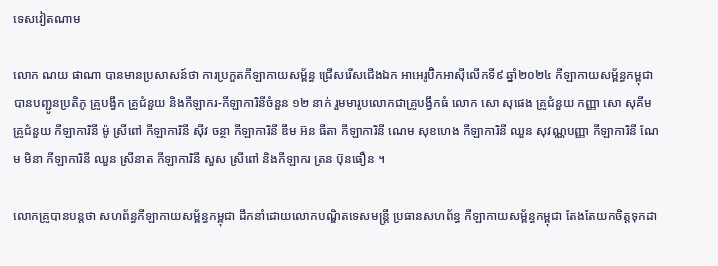ទេសវៀតណាម

លោក ណយ ផាណា បានមានប្រសាសន៍ថា ការប្រកួតកីឡាកាយសម្ព័ន្ធ ជ្រើសរើសជើងឯក អាអេរូប៊ិកអាស៊ីលើកទី៩ ឆ្នាំ២០២៤ កីឡាកាយសម្ព័ន្ធកម្ពុជា បានបញ្ជូនប្រតិភូ គ្រូបង្វឹក គ្រូជំនួយ និងកីឡាករ-កីឡាការិនីចំនួន ១២ នាក់ រួមមារូបលោកជាគ្រូបង្វឹកធំ លោក សោ សុផេង គ្រូជំនួយ កញ្ញា សោ សុគីម គ្រូជំនួយ កីឡាការិនី ម៉ូ ស្រីពៅ កីឡាការិនី ស៊ីវ ចន្ថា កីឡាការិនី ឌឹម អ៊ន ធីតា កីឡាការិនី ណេម សុខហេង កីឡាការិនី ឈួន សុវណ្ណបញ្ញា កីឡាការិនី ណែម មិនា កីឡាការិនី ឈួន ស្រីនាត កីឡាការិនី សួស ស្រីពៅ និងកីឡាករ ត្រន ប៊ុនធឿន ។

លោកគ្រូបានបន្តថា សហព័ន្ធកីឡាកាយសម្ព័ន្ធកម្ពុជា ដឹកនាំដោយលោកបណ្ឌិតទេសមន្ត្រី ប្រធានសហព័ន្ធ កីឡាកាយសម្ព័ន្ធកម្ពុជា តែងតែយកចិត្តទុកដា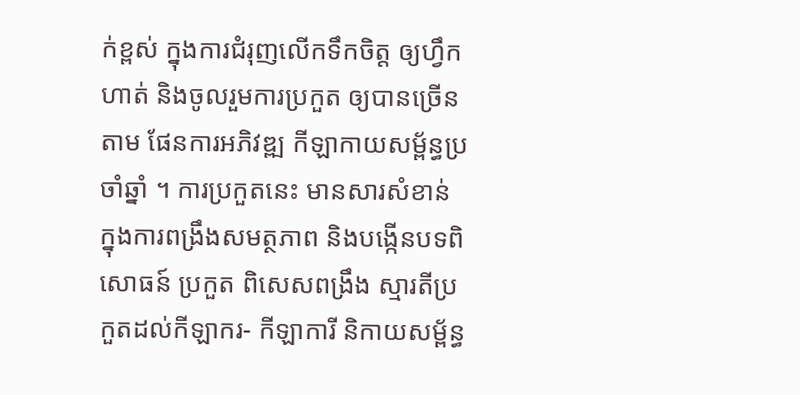ក់ខ្ពស់ ក្នុងការជំរុញលើកទឹកចិត្ត ឲ្យហ្វឹកហាត់ និងចូលរួមការប្រកួត ឲ្យបានច្រើនតាម ផែនការអភិវឌ្ឍ កីឡាកាយសម្ព័ន្ធប្រចាំឆ្នាំ ។ ការប្រកួតនេះ មានសារសំខាន់ ក្នុងការពង្រឹងសមត្ថភាព និងបង្កើនបទពិសោធន៍ ប្រកួត ពិសេសពង្រឹង ស្មារតីប្រកួតដល់កីឡាករ- កីឡាការី និកាយសម្ព័ន្ធ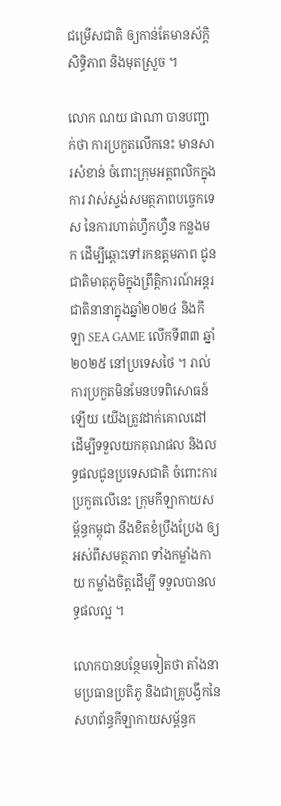ជម្រើសជាតិ ឲ្យកាន់តែមានស័ក្ដិសិទ្ធិភាព និងមុតស្រួច ។

លោក ណយ ផាណា បានបញ្ជាក់ថា ការប្រកួតលើកនេះ មានសារសំខាន់ ចំពោះក្រុមអត្តពលិកក្នុងការ វាស់ស្ទង់សមត្ថភាពបច្ចេកទេស នៃការហាត់ហ្វឹកហ្វឺន កន្លងមក ដើម្បីឆ្ពោះទៅរកឧត្តមភាព ជូនជាតិមាតុភូមិក្នុងព្រឹត្តិការណ៍អន្តរជាតិនានាក្នុងឆ្នាំ២០២៤ និងកីឡា SEA GAME លើកទី៣៣ ឆ្នាំ២០២៥ នៅប្រទេសថៃ ។ រាល់ការប្រកួតមិនមែនបទពិសោធន៍ឡើយ យើងត្រូវដាក់គោលដៅ ដើម្បីទទួលយកគុណផល និងលទ្ធផលជូនប្រទេសជាតិ ចំពោះការប្រកួតលើនេះ ក្រុមកីឡាកាយសម្ព័ន្ធកម្ពុជា នឹងខិតខំប្រឹងប្រែង ឲ្យអស់ពីសមត្ថភាព ទាំងកម្លាំងកាយ កម្លាំងចិត្តដើម្បី ទទួលបានលទ្ធផលល្អ ។

លោកបានបន្ថែមទៀតថា តាំងនាមប្រធានប្រតិភូ និងជាគ្រូបង្វឹកនៃសហព័ន្ធកីឡាកាយសម្ព័ន្ធក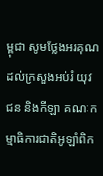ម្ពុជា សូមថ្លែងអរគុណដល់ក្រសួងអប់រំ យុវជន និងកីឡា គណៈកម្មាធិការជាតិអូឡាំពិក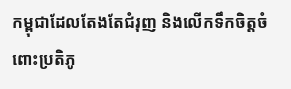កម្ពុជាដែលតែងតែជំរុញ និងលើកទឹកចិត្តចំពោះប្រតិភូ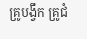គ្រូបង្វឹក គ្រូជំ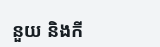នួយ និងកី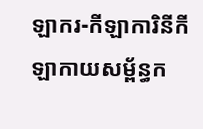ឡាករ-កីឡាការិនីកីឡាកាយសម្ព័ន្ធក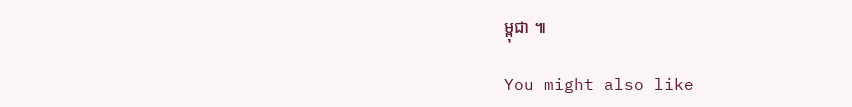ម្ពុជា ៕

You might also like